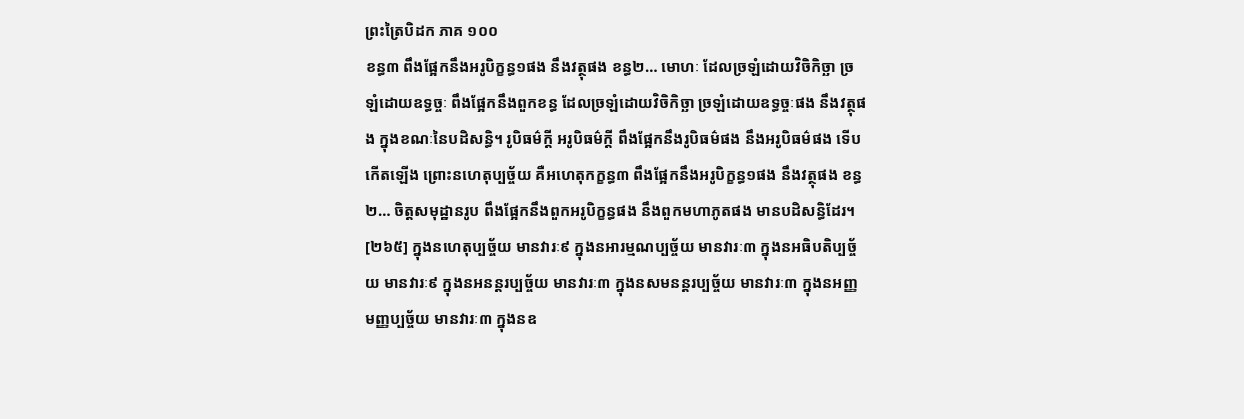ព្រះត្រៃបិដក ភាគ ១០០
ខន្ធ៣ ពឹងផ្អែកនឹងអរូបិក្ខន្ធ១ផង នឹងវត្ថុផង ខន្ធ២… មោហៈ ដែលច្រឡំដោយវិចិកិច្ឆា ច្រឡំដោយឧទ្ធច្ចៈ ពឹងផ្អែកនឹងពួកខន្ធ ដែលច្រឡំដោយវិចិកិច្ឆា ច្រឡំដោយឧទ្ធច្ចៈផង នឹងវត្ថុផង ក្នុងខណៈនៃបដិសន្ធិ។ រូបិធម៌ក្តី អរូបិធម៌ក្តី ពឹងផ្អែកនឹងរូបិធម៌ផង នឹងអរូបិធម៌ផង ទើបកើតឡើង ព្រោះនហេតុប្បច្ច័យ គឺអហេតុកក្ខន្ធ៣ ពឹងផ្អែកនឹងអរូបិក្ខន្ធ១ផង នឹងវត្ថុផង ខន្ធ២… ចិត្តសមុដ្ឋានរូប ពឹងផ្អែកនឹងពួកអរូបិក្ខន្ធផង នឹងពួកមហាភូតផង មានបដិសន្ធិដែរ។
[២៦៥] ក្នុងនហេតុប្បច្ច័យ មានវារៈ៩ ក្នុងនអារម្មណប្បច្ច័យ មានវារៈ៣ ក្នុងនអធិបតិប្បច្ច័យ មានវារៈ៩ ក្នុងនអនន្តរប្បច្ច័យ មានវារៈ៣ ក្នុងនសមនន្តរប្បច្ច័យ មានវារៈ៣ ក្នុងនអញ្ញមញ្ញប្បច្ច័យ មានវារៈ៣ ក្នុងនឧ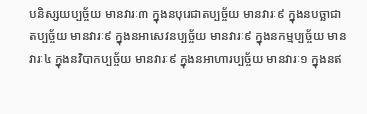បនិស្សយប្បច្ច័យ មានវារៈ៣ ក្នុងនបុរេជាតប្បច្ច័យ មានវារៈ៩ ក្នុងនបច្ឆាជាតប្បច្ច័យ មានវារៈ៩ ក្នុងនអាសេវនប្បច្ច័យ មានវារៈ៩ ក្នុងនកម្មប្បច្ច័យ មានវារៈ៤ ក្នុងនវិបាកប្បច្ច័យ មានវារៈ៩ ក្នុងនអាហារប្បច្ច័យ មានវារៈ១ ក្នុងនឥ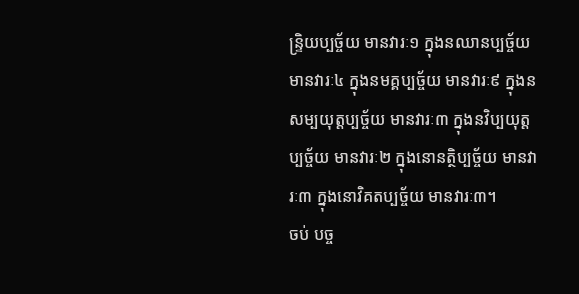ន្រ្ទិយប្បច្ច័យ មានវារៈ១ ក្នុងនឈានប្បច្ច័យ មានវារៈ៤ ក្នុងនមគ្គប្បច្ច័យ មានវារៈ៩ ក្នុងនសម្បយុត្តប្បច្ច័យ មានវារៈ៣ ក្នុងនវិប្បយុត្តប្បច្ច័យ មានវារៈ២ ក្នុងនោនត្ថិប្បច្ច័យ មានវារៈ៣ ក្នុងនោវិគតប្បច្ច័យ មានវារៈ៣។
ចប់ បច្ច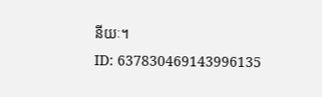នីយៈ។
ID: 637830469143996135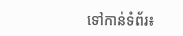ទៅកាន់ទំព័រ៖